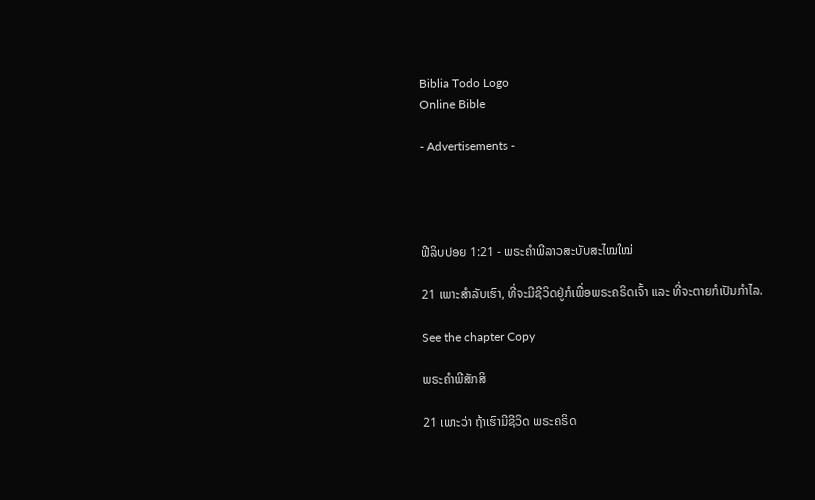Biblia Todo Logo
Online Bible

- Advertisements -




ຟີລິບປອຍ 1:21 - ພຣະຄຳພີລາວສະບັບສະໄໝໃໝ່

21 ເພາະສຳລັບເຮົາ, ທີ່ຈະມີຊີວິດຢູ່ກໍເພື່ອພຣະຄຣິດເຈົ້າ ແລະ ທີ່ຈະຕາຍກໍເປັນກຳໄລ.

See the chapter Copy

ພຣະຄຳພີສັກສິ

21 ເພາະວ່າ ຖ້າເຮົາມີຊີວິດ ພຣະຄຣິດ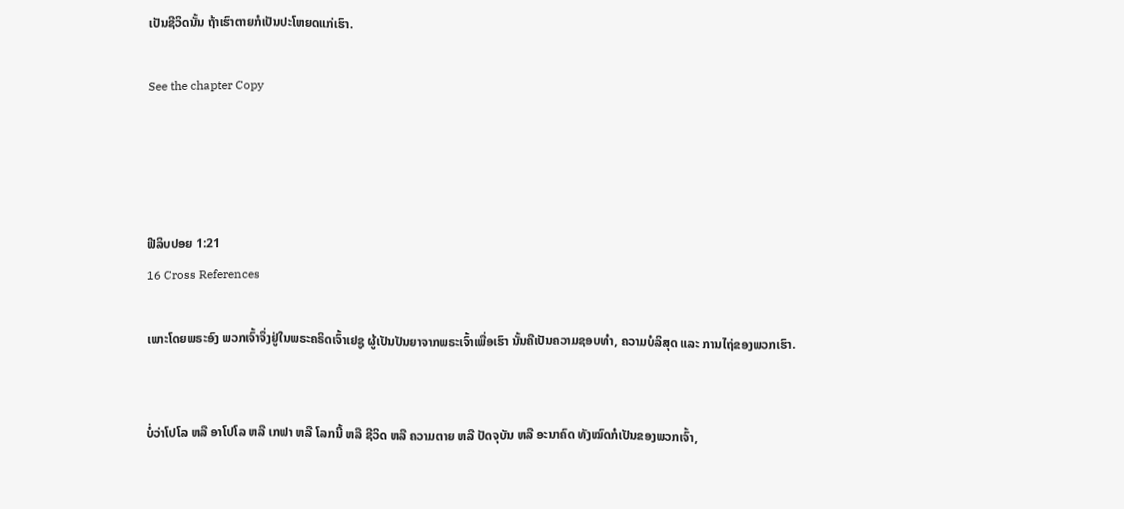ເປັນຊີວິດນັ້ນ ຖ້າເຮົາຕາຍກໍເປັນປະໂຫຍດແກ່ເຮົາ.

See the chapter Copy




ຟີລິບປອຍ 1:21
16 Cross References

ເພາະໂດຍພຣະອົງ ພວກເຈົ້າຈຶ່ງຢູ່ໃນພຣະຄຣິດເຈົ້າເຢຊູ ຜູ້ເປັນປັນຍາຈາກພຣະເຈົ້າເພື່ອເຮົາ ນັ້ນຄືເປັນຄວາມຊອບທຳ, ຄວາມບໍລິສຸດ ແລະ ການໄຖ່ຂອງພວກເຮົາ.


ບໍ່ວ່າໂປໂລ ຫລື ອາໂປໂລ ຫລື ເກຟາ ຫລື ໂລກນີ້ ຫລື ຊີວິດ ຫລື ຄວາມຕາຍ ຫລື ປັດຈຸບັນ ຫລື ອະນາຄົດ ທັງໝົດກໍເປັນຂອງພວກເຈົ້າ,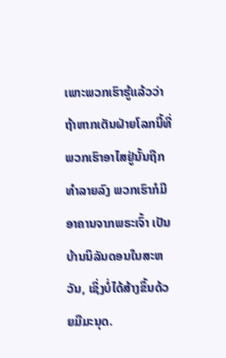ເພາະພວກເຮົາຮູ້ແລ້ວວ່າ ຖ້າຫາກເຕັນຝ່າຍໂລກນີ້ທີ່ພວກເຮົາອາໄສຢູ່ນັ້ນຖືກທຳລາຍລົງ ພວກເຮົາກໍມີອາຄານຈາກພຣະເຈົ້າ ເປັນບ້ານນິລັນດອນໃນສະຫວັນ, ເຊິ່ງບໍ່ໄດ້ສ້າງຂຶ້ນດ້ວຍມືມະນຸດ.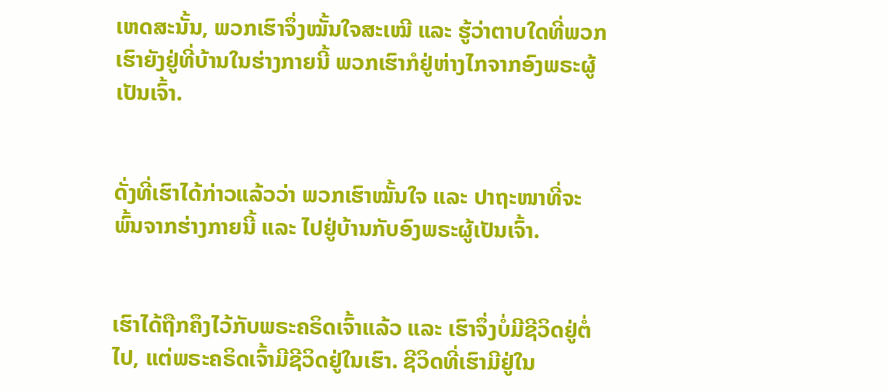ເຫດສະນັ້ນ, ພວກເຮົາຈຶ່ງໝັ້ນໃຈສະເໝີ ແລະ ຮູ້ວ່າຕາບໃດທີ່ພວກເຮົາຍັງຢູ່ທີ່ບ້ານໃນຮ່າງກາຍນີ້ ພວກເຮົາກໍຢູ່ຫ່າງໄກຈາກອົງພຣະຜູ້ເປັນເຈົ້າ.


ດັ່ງທີ່ເຮົາໄດ້ກ່າວແລ້ວວ່າ ພວກເຮົາໝັ້ນໃຈ ແລະ ປາຖະໜາທີ່ຈະພົ້ນຈາກຮ່າງກາຍນີ້ ແລະ ໄປຢູ່ບ້ານກັບອົງພຣະຜູ້ເປັນເຈົ້າ.


ເຮົາໄດ້ຖືກຄຶງໄວ້ກັບພຣະຄຣິດເຈົ້າແລ້ວ ແລະ ເຮົາຈຶ່ງບໍ່ມີຊີວິດຢູ່ຕໍ່ໄປ, ແຕ່ພຣະຄຣິດເຈົ້າມີຊີວິດຢູ່ໃນເຮົາ. ຊີວິດທີ່ເຮົາມີຢູ່ໃນ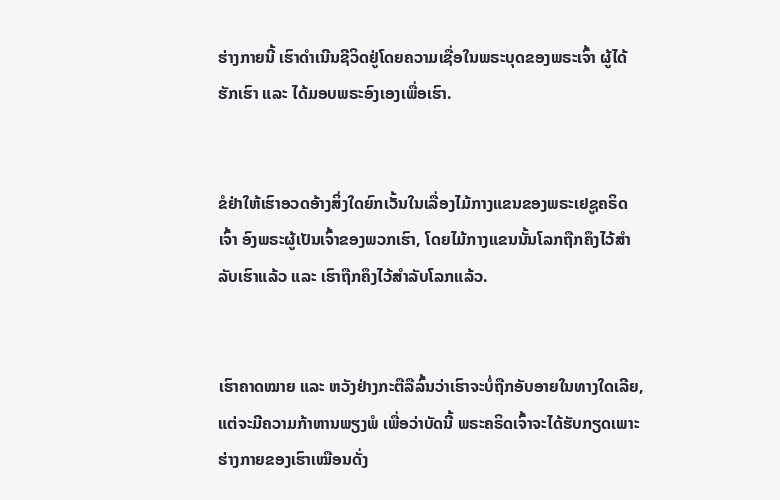ຮ່າງກາຍນີ້ ເຮົາດໍາເນີນຊີວິດຢູ່ໂດຍຄວາມເຊື່ອໃນພຣະບຸດຂອງພຣະເຈົ້າ ຜູ້ໄດ້ຮັກເຮົາ ແລະ ໄດ້ມອບພຣະອົງເອງເພື່ອເຮົາ.


ຂໍຢ່າໃຫ້ເຮົາອວດອ້າງສິ່ງໃດຍົກເວັ້ນໃນເລື່ອງໄມ້ກາງແຂນຂອງພຣະເຢຊູຄຣິດເຈົ້າ ອົງພຣະຜູ້ເປັນເຈົ້າຂອງພວກເຮົາ, ໂດຍໄມ້ກາງແຂນນັ້ນໂລກຖືກຄຶງໄວ້ສຳລັບເຮົາແລ້ວ ແລະ ເຮົາຖືກຄຶງໄວ້ສຳລັບໂລກແລ້ວ.


ເຮົາຄາດໝາຍ ແລະ ຫວັງຢ່າງກະຕືລືລົ້ນວ່າເຮົາຈະບໍ່ຖືກອັບອາຍໃນທາງໃດເລີຍ, ແຕ່ຈະມີຄວາມກ້າຫານພຽງພໍ ເພື່ອວ່າບັດນີ້ ພຣະຄຣິດເຈົ້າຈະໄດ້ຮັບກຽດເພາະຮ່າງກາຍຂອງເຮົາເໝືອນດັ່ງ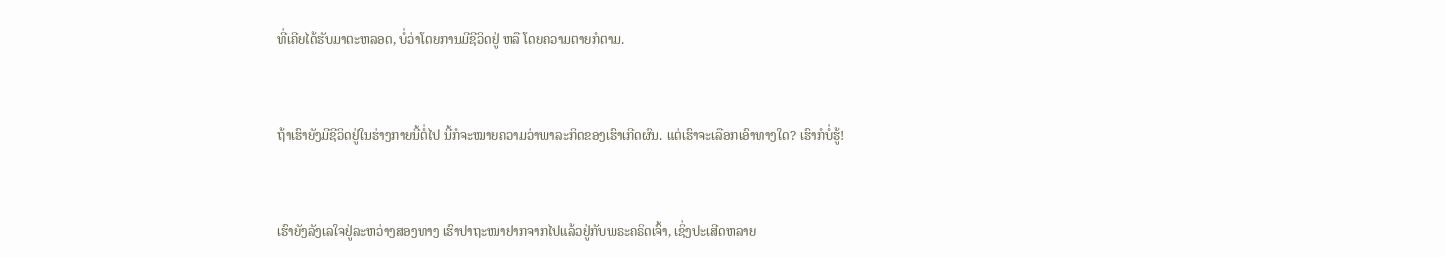ທີ່ເຄີຍໄດ້ຮັບມາຕະຫລອດ, ບໍ່ວ່າໂດຍການມີຊີວິດຢູ່ ຫລື ໂດຍຄວາມຕາຍກໍຕາມ.


ຖ້າເຮົາຍັງມີຊີວິດຢູ່ໃນຮ່າງກາຍນີ້ຕໍ່ໄປ ນີ້ກໍຈະໝາຍຄວາມວ່າພາລະກິດຂອງເຮົາເກີດຜົນ. ແຕ່ເຮົາຈະເລືອກເອົາທາງໃດ? ເຮົາກໍບໍ່ຮູ້!


ເຮົາຍັງລັງເລໃຈຢູ່ລະຫວ່າງສອງທາງ ເຮົາປາຖະໜາຢາກຈາກໄປແລ້ວຢູ່ກັບພຣະຄຣິດເຈົ້າ, ເຊິ່ງປະເສີດຫລາຍ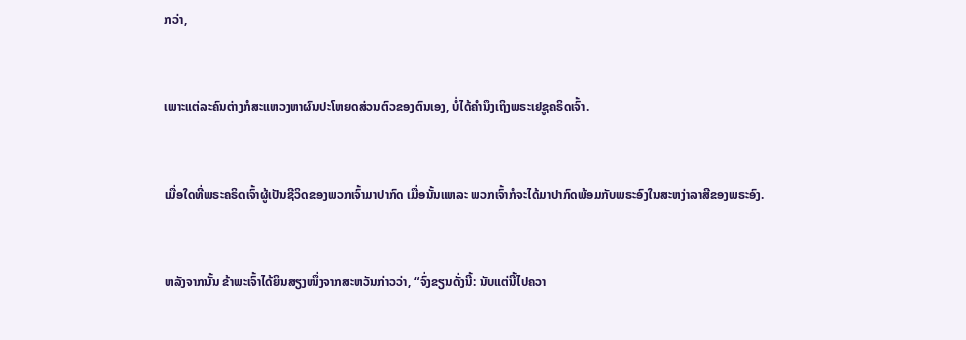ກວ່າ,


ເພາະແຕ່ລະຄົນຕ່າງກໍສະແຫວງຫາຜົນປະໂຫຍດສ່ວນຕົວຂອງຕົນເອງ, ບໍ່ໄດ້ຄຳນຶງເຖິງພຣະເຢຊູຄຣິດເຈົ້າ.


ເມື່ອໃດທີ່ພຣະຄຣິດເຈົ້າຜູ້ເປັນຊີວິດຂອງພວກເຈົ້າມາປາກົດ ເມື່ອນັ້ນແຫລະ ພວກເຈົ້າກໍຈະໄດ້ມາປາກົດພ້ອມກັບພຣະອົງໃນສະຫງ່າລາສີຂອງພຣະອົງ.


ຫລັງຈາກນັ້ນ ຂ້າພະເຈົ້າໄດ້ຍິນສຽງໜຶ່ງຈາກສະຫວັນກ່າວວ່າ, “ຈົ່ງຂຽນດັ່ງນີ້: ນັບແຕ່ນີ້ໄປຄວາ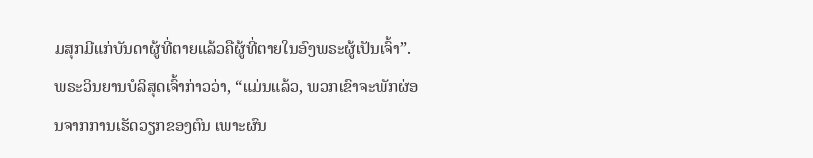ມສຸກມີແກ່ບັນດາຜູ້ທີ່ຕາຍແລ້ວຄືຜູ້ທີ່ຕາຍໃນອົງພຣະຜູ້ເປັນເຈົ້າ”. ພຣະວິນຍານບໍລິສຸດເຈົ້າກ່າວວ່າ, “ແມ່ນແລ້ວ, ພວກເຂົາຈະພັກຜ່ອນຈາກການເຮັດວຽກຂອງຕົນ ເພາະຜົນ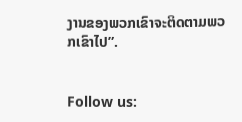ງານຂອງພວກເຂົາຈະຕິດຕາມພວກເຂົາໄປ”.


Follow us: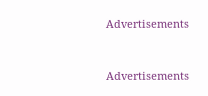Advertisements


Advertisements